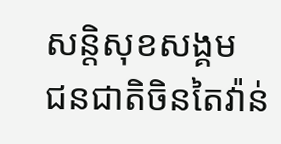សន្តិសុខសង្គម
ជនជាតិចិនតៃវ៉ាន់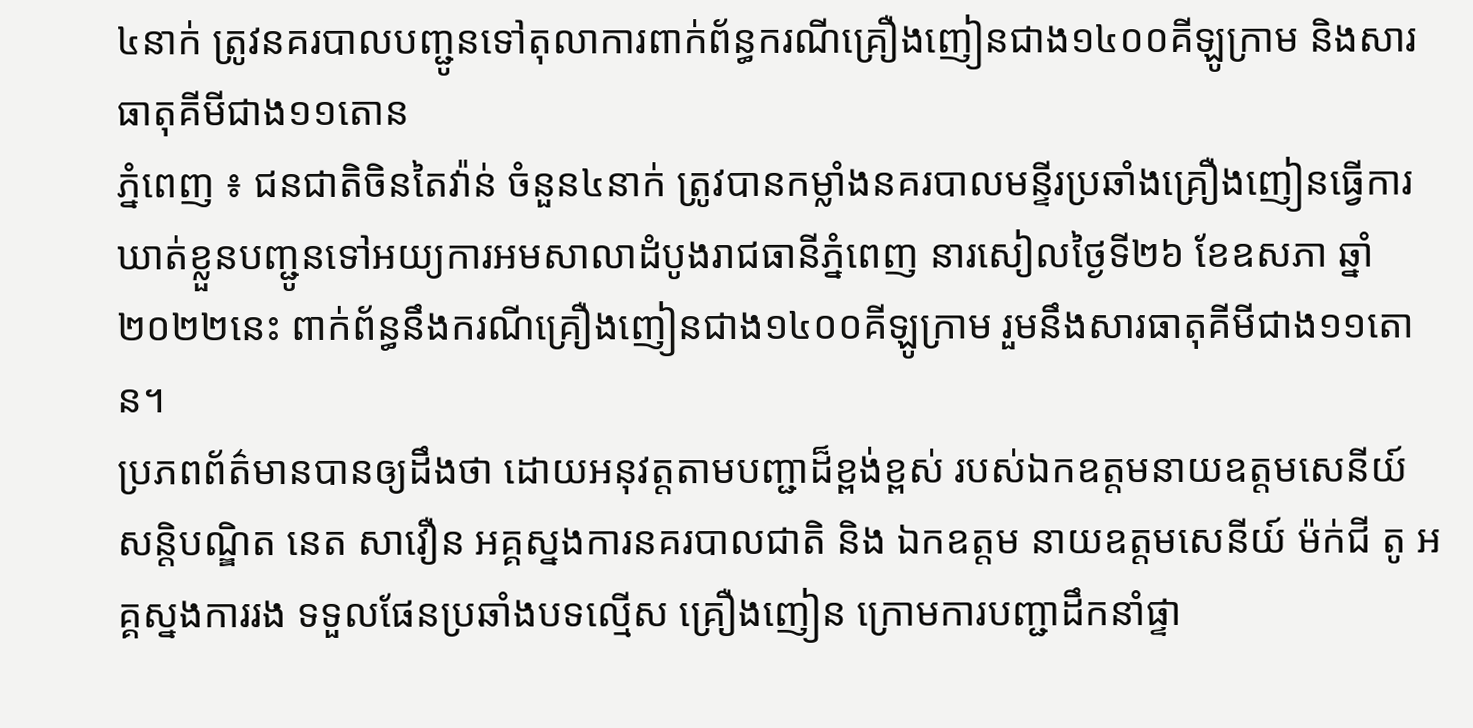៤នាក់ ត្រូវនគរបាលបញ្ជូនទៅតុលាការពាក់ព័ន្ធករណីគ្រឿងញៀនជាង១៤០០គីឡូក្រាម និងសារធាតុគីមីជាង១១តោន
ភ្នំពេញ ៖ ជនជាតិចិនតៃវ៉ាន់ ចំនួន៤នាក់ ត្រូវបានកម្លាំងនគរបាលមន្ទីរប្រឆាំងគ្រឿងញៀនធ្វើការឃាត់ខ្លួនបញ្ជូនទៅអយ្យការអមសាលាដំបូងរាជធានីភ្នំពេញ នារសៀលថ្ងៃទី២៦ ខែឧសភា ឆ្នាំ២០២២នេះ ពាក់ព័ន្ធនឹងករណីគ្រឿងញៀនជាង១៤០០គីឡូក្រាម រួមនឹងសារធាតុគីមីជាង១១តោន។
ប្រភពព័ត៌មានបានឲ្យដឹងថា ដោយអនុវត្តតាមបញ្ជាដ៏ខ្ពង់ខ្ពស់ របស់ឯកឧត្តមនាយឧត្ដមសេនីយ៍ សន្តិបណ្ឌិត នេត សាវឿន អគ្គស្នងការនគរបាលជាតិ និង ឯកឧត្តម នាយឧត្ដមសេនីយ៍ ម៉ក់ជី តូ អគ្គស្នងការរង ទទួលផែនប្រឆាំងបទល្មើស គ្រឿងញៀន ក្រោមការបញ្ជាដឹកនាំផ្ទា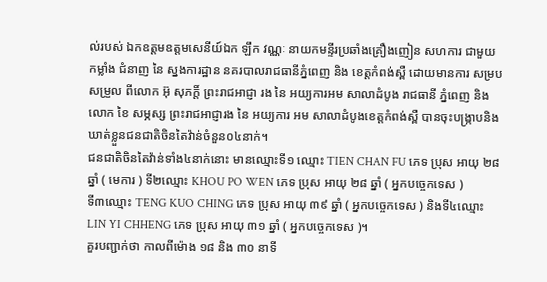ល់របស់ ឯកឧត្តមឧត្ដមសេនីយ៍ឯក ឡឹក វណ្ណៈ នាយកមន្ទីរប្រឆាំងគ្រឿងញៀន សហការ ជាមួយ កម្លាំង ជំនាញ នៃ ស្នងការដ្ឋាន នគរបាលរាជធានីភ្នំពេញ និង ខេត្តកំពង់ស្ពឺ ដោយមានការ សម្របសម្រួល ពីលោក អ៊ុ សុភក្តិ៍ ព្រះរាជអាជ្ញា រង នៃ អយ្យការអម សាលាដំបូង រាជធានី ភ្នំពេញ និង លោក ខៃ សម្ភស្ស ព្រះរាជអាជ្ញារង នៃ អយ្យការ អម សាលាដំបូងខេត្តកំពង់ស្ពឺ បានចុះបង្ក្រាបនិងឃាត់ខ្លួនជនជាតិចិនតៃវ៉ាន់ចំនួន០៤នាក់។
ជនជាតិចិនតៃវ៉ាន់ទាំង៤នាក់នោះ មានឈ្មោះទី១ ឈ្មោះ TIEN CHAN FU ភេទ ប្រុស អាយុ ២៨ ឆ្នាំ ( មេការ ) ទី២ឈ្មោះ KHOU PO WEN ភេទ ប្រុស អាយុ ២៨ ឆ្នាំ ( អ្នកបច្ចេកទេស )
ទី៣ឈ្មោះ TENG KUO CHING ភេទ ប្រុស អាយុ ៣៩ ឆ្នាំ ( អ្នកបច្ចេកទេស ) និងទី៤ឈ្មោះ LIN YI CHHENG ភេទ ប្រុស អាយុ ៣១ ឆ្នាំ ( អ្នកបច្ចេកទេស )។
គួរបញ្ជាក់ថា កាលពីម៉ោង ១៨ និង ៣០ នាទី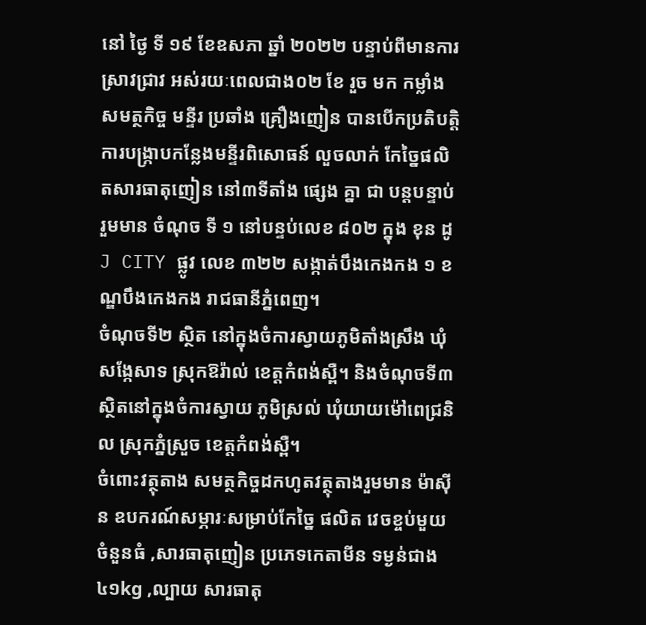នៅ ថ្ងៃ ទី ១៩ ខែឧសភា ឆ្នាំ ២០២២ បន្ទាប់ពីមានការស្រាវជ្រាវ អស់រយៈពេលជាង០២ ខែ រួច មក កម្លាំងសមត្ថកិច្ច មន្ទីរ ប្រឆាំង គ្រឿងញៀន បានបើកប្រតិបត្តិការបង្ក្រាបកន្លែងមន្ទីរពិសោធន៍ លួចលាក់ កែច្នៃផលិតសារធាតុញៀន នៅ៣ទីតាំង ផ្សេង គ្នា ជា បន្តបន្ទាប់ រួមមាន ចំណុច ទី ១ នៅបន្ទប់លេខ ៨០២ ក្នុង ខុន ដូ J CITY ផ្លូវ លេខ ៣២២ សង្កាត់បឹងកេងកង ១ ខណ្ឌបឹងកេងកង រាជធានីភ្នំពេញ។
ចំណុចទី២ ស្ថិត នៅក្នុងចំការស្វាយភូមិតាំងស្រឹង ឃុំសង្កែសាទ ស្រុកឱរ៉ាល់ ខេត្តកំពង់ស្ពឺ។ និងចំណុចទី៣ ស្ថិតនៅក្នុងចំការស្វាយ ភូមិស្រល់ ឃុំយាយម៉ៅពេជ្រនិល ស្រុកភ្នំស្រួច ខេត្តកំពង់ស្ពឺ។
ចំពោះវត្ថុតាង សមត្ថកិច្ចដកហូតវត្ថុតាងរួមមាន ម៉ាស៊ីន ឧបករណ៍សម្ភារៈសម្រាប់កែច្នៃ ផលិត វេចខ្ចប់មួយចំនួនធំ ,សារធាតុញៀន ប្រភេទកេតាមីន ទម្ងន់ជាង៤១kg ,ល្បាយ សារធាតុ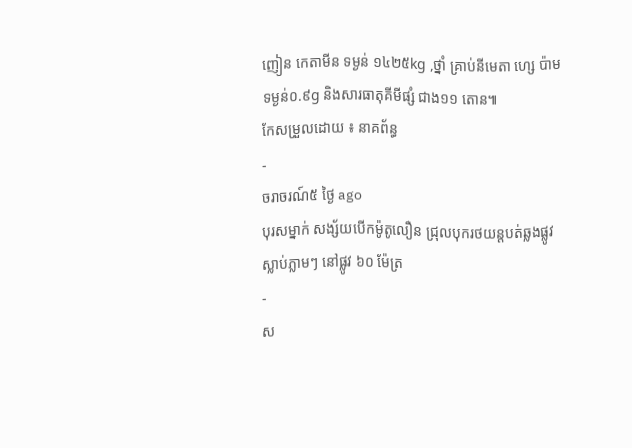ញៀន កេតាមីន ទម្ងន់ ១៤២៥kg ,ថ្នាំ គ្រាប់នីមេតា ហ្សេ ប៉ាម ទម្ងន់០.៩g និងសារធាតុគីមីផ្សំ ជាង១១ តោន៕
កែសម្រួលដោយ ៖ នាគព័ន្ធ
-
ចរាចរណ៍៥ ថ្ងៃ ago
បុរសម្នាក់ សង្ស័យបើកម៉ូតូលឿន ជ្រុលបុករថយន្តបត់ឆ្លងផ្លូវ ស្លាប់ភ្លាមៗ នៅផ្លូវ ៦០ ម៉ែត្រ
-
ស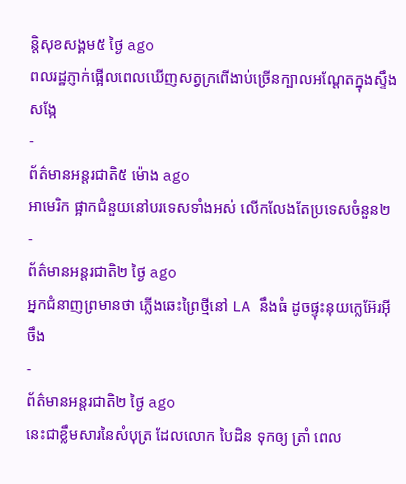ន្តិសុខសង្គម៥ ថ្ងៃ ago
ពលរដ្ឋភ្ញាក់ផ្អើលពេលឃើញសត្វក្រពើងាប់ច្រើនក្បាលអណ្ដែតក្នុងស្ទឹងសង្កែ
-
ព័ត៌មានអន្ដរជាតិ៥ ម៉ោង ago
អាមេរិក ផ្អាកជំនួយនៅបរទេសទាំងអស់ លើកលែងតែប្រទេសចំនួន២
-
ព័ត៌មានអន្ដរជាតិ២ ថ្ងៃ ago
អ្នកជំនាញព្រមានថា ភ្លើងឆេះព្រៃថ្មីនៅ LA នឹងធំ ដូចផ្ទុះនុយក្លេអ៊ែរអ៊ីចឹង
-
ព័ត៌មានអន្ដរជាតិ២ ថ្ងៃ ago
នេះជាខ្លឹមសារនៃសំបុត្រ ដែលលោក បៃដិន ទុកឲ្យ ត្រាំ ពេល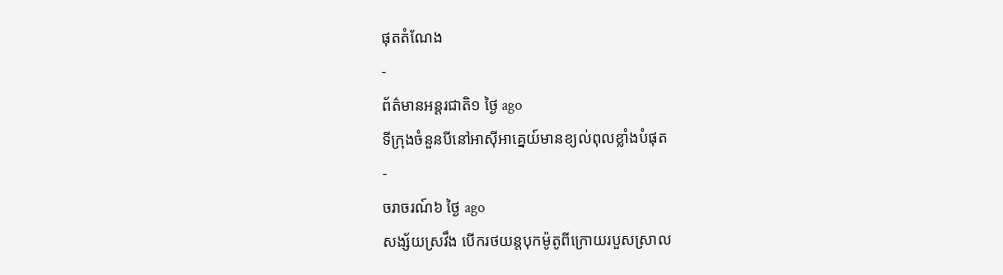ផុតតំណែង
-
ព័ត៌មានអន្ដរជាតិ១ ថ្ងៃ ago
ទីក្រុងចំនួនបីនៅអាស៊ីអាគ្នេយ៍មានខ្យល់ពុលខ្លាំងបំផុត
-
ចរាចរណ៍៦ ថ្ងៃ ago
សង្ស័យស្រវឹង បើករថយន្តបុកម៉ូតូពីក្រោយរបួសស្រាល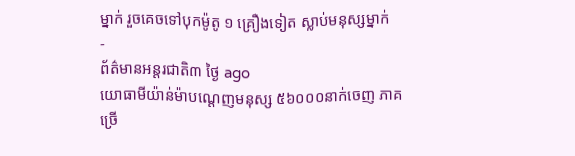ម្នាក់ រួចគេចទៅបុកម៉ូតូ ១ គ្រឿងទៀត ស្លាប់មនុស្សម្នាក់
-
ព័ត៌មានអន្ដរជាតិ៣ ថ្ងៃ ago
យោធាមីយ៉ាន់ម៉ាបណ្ដេញមនុស្ស ៥៦០០០នាក់ចេញ ភាគច្រើ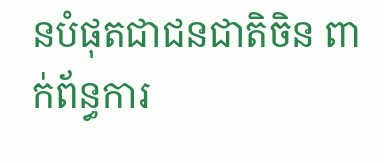នបំផុតជាជនជាតិចិន ពាក់ព័ន្ធការ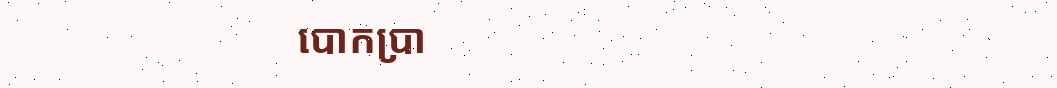បោកប្រា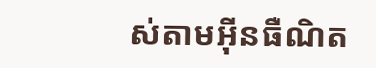ស់តាមអ៊ីនធឺណិត